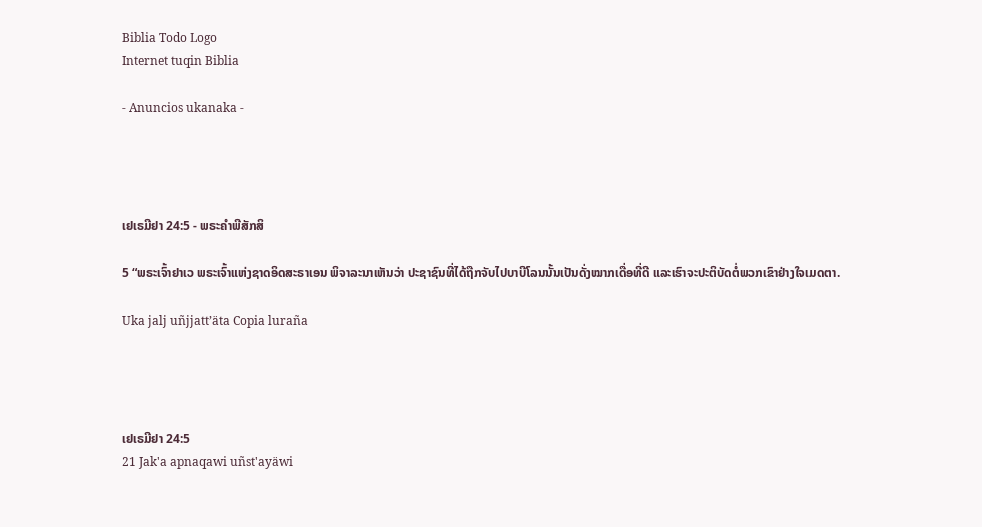Biblia Todo Logo
Internet tuqin Biblia

- Anuncios ukanaka -




ເຢເຣມີຢາ 24:5 - ພຣະຄຳພີສັກສິ

5 “ພຣະເຈົ້າຢາເວ ພຣະເຈົ້າແຫ່ງຊາດອິດສະຣາເອນ ພິຈາລະນາເຫັນວ່າ ປະຊາຊົນທີ່ໄດ້ຖືກຈັບໄປບາບີໂລນນັ້ນເປັນດັ່ງໝາກເດື່ອທີ່ດີ ແລະເຮົາຈະປະຕິບັດຕໍ່ພວກເຂົາຢ່າງໃຈເມດຕາ.

Uka jalj uñjjattʼäta Copia luraña




ເຢເຣມີຢາ 24:5
21 Jak'a apnaqawi uñst'ayäwi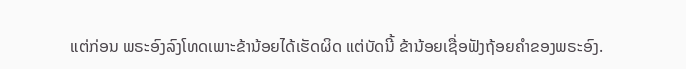ແຕ່ກ່ອນ ພຣະອົງລົງໂທດເພາະຂ້ານ້ອຍໄດ້ເຮັດຜິດ ແຕ່ບັດນີ້ ຂ້ານ້ອຍເຊື່ອຟັງຖ້ອຍຄຳຂອງພຣະອົງ.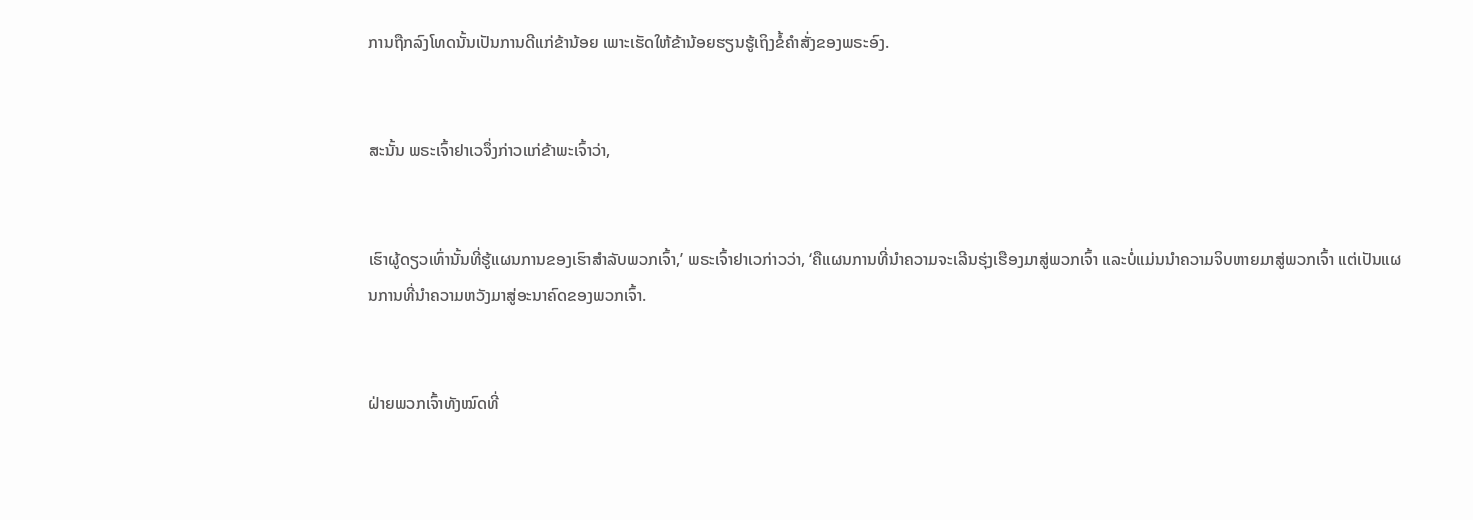ການຖືກລົງໂທດນັ້ນເປັນການດີແກ່ຂ້ານ້ອຍ ເພາະເຮັດໃຫ້ຂ້ານ້ອຍຮຽນຮູ້ເຖິງຂໍ້ຄຳສັ່ງຂອງພຣະອົງ.


ສະນັ້ນ ພຣະເຈົ້າຢາເວຈຶ່ງກ່າວແກ່ຂ້າພະເຈົ້າວ່າ,


ເຮົາຜູ້ດຽວເທົ່ານັ້ນທີ່ຮູ້ແຜນການຂອງເຮົາສຳລັບພວກເຈົ້າ,’ ພຣະເຈົ້າຢາເວກ່າວວ່າ, ‘ຄືແຜນການທີ່ນຳຄວາມຈະເລີນຮຸ່ງເຮືອງມາສູ່ພວກເຈົ້າ ແລະບໍ່ແມ່ນນຳຄວາມຈິບຫາຍມາສູ່ພວກເຈົ້າ ແຕ່ເປັນແຜນການທີ່ນຳຄວາມຫວັງມາສູ່ອະນາຄົດຂອງພວກເຈົ້າ.


ຝ່າຍພວກເຈົ້າທັງໝົດທີ່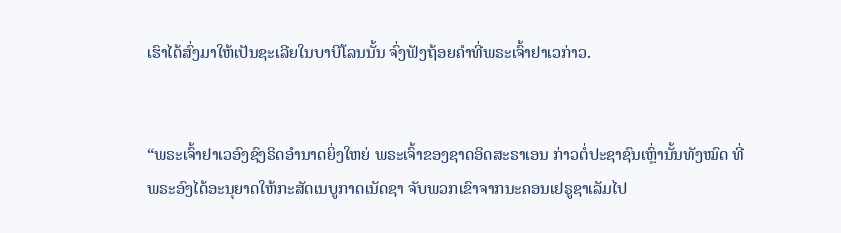ເຮົາໄດ້ສົ່ງມາໃຫ້ເປັນຊະເລີຍໃນບາບີໂລນນັ້ນ ຈົ່ງຟັງຖ້ອຍຄຳທີ່ພຣະເຈົ້າຢາເວກ່າວ.


“ພຣະເຈົ້າຢາເວອົງຊົງຣິດອຳນາດຍິ່ງໃຫຍ່ ພຣະເຈົ້າຂອງຊາດອິດສະຣາເອນ ກ່າວຕໍ່ປະຊາຊົນເຫຼົ່ານັ້ນທັງໝົດ ທີ່ພຣະອົງໄດ້ອະນຸຍາດໃຫ້ກະສັດເນບູກາດເນັດຊາ ຈັບພວກເຂົາຈາກນະຄອນເຢຣູຊາເລັມໄປ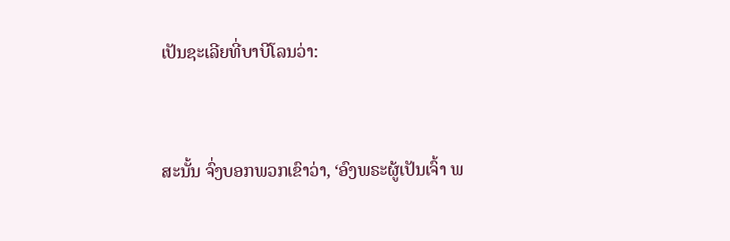ເປັນຊະເລີຍທີ່ບາບີໂລນວ່າ:


ສະນັ້ນ ຈົ່ງບອກພວກເຂົາວ່າ, ‘ອົງພຣະຜູ້ເປັນເຈົ້າ ພ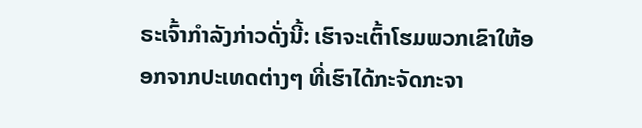ຣະເຈົ້າກຳລັງກ່າວດັ່ງນີ້: ເຮົາຈະເຕົ້າໂຮມພວກເຂົາໃຫ້ອອກຈາກປະເທດຕ່າງໆ ທີ່ເຮົາໄດ້ກະຈັດກະຈາ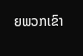ຍພວກເຂົາ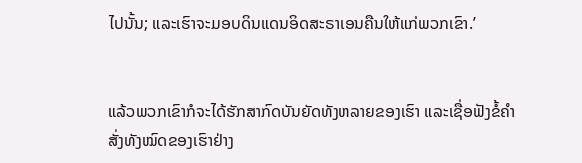ໄປນັ້ນ; ແລະເຮົາຈະມອບດິນແດນອິດສະຣາເອນຄືນໃຫ້ແກ່ພວກເຂົາ.’


ແລ້ວພວກເຂົາກໍຈະໄດ້ຮັກສາກົດບັນຍັດທັງຫລາຍຂອງເຮົາ ແລະເຊື່ອຟັງຂໍ້ຄຳສັ່ງທັງໝົດຂອງເຮົາຢ່າງ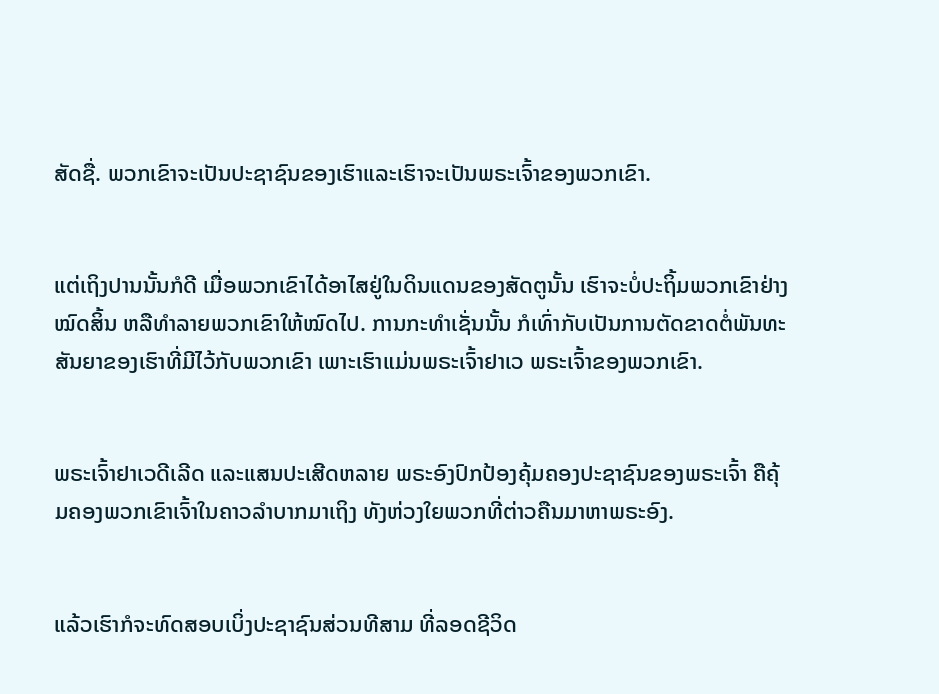ສັດຊື່. ພວກເຂົາຈະເປັນປະຊາຊົນຂອງເຮົາແລະເຮົາຈະເປັນພຣະເຈົ້າຂອງພວກເຂົາ.


ແຕ່ເຖິງປານນັ້ນກໍດີ ເມື່ອພວກເຂົາໄດ້ອາໄສຢູ່ໃນດິນແດນຂອງສັດຕູນັ້ນ ເຮົາຈະບໍ່ປະຖິ້ມພວກເຂົາຢ່າງໝົດສິ້ນ ຫລືທຳລາຍພວກເຂົາໃຫ້ໝົດໄປ. ການກະທຳເຊັ່ນນັ້ນ ກໍເທົ່າກັບເປັນການຕັດຂາດຕໍ່ພັນທະສັນຍາຂອງເຮົາທີ່ມີໄວ້ກັບພວກເຂົາ ເພາະເຮົາແມ່ນພຣະເຈົ້າຢາເວ ພຣະເຈົ້າຂອງພວກເຂົາ.


ພຣະເຈົ້າຢາເວດີເລີດ ແລະແສນປະເສີດຫລາຍ ພຣະອົງປົກປ້ອງຄຸ້ມຄອງປະຊາຊົນຂອງພຣະເຈົ້າ ຄືຄຸ້ມຄອງພວກເຂົາເຈົ້າໃນຄາວລຳບາກມາເຖິງ ທັງຫ່ວງໃຍພວກທີ່ຕ່າວຄືນມາຫາພຣະອົງ.


ແລ້ວເຮົາກໍຈະທົດສອບເບິ່ງປະຊາຊົນສ່ວນທີສາມ ທີ່ລອດຊີວິດ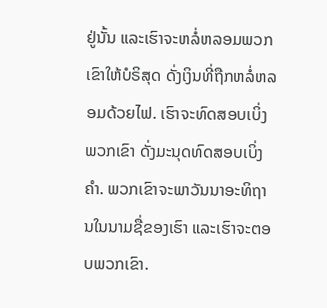ຢູ່ນັ້ນ ແລະເຮົາຈະຫລໍ່ຫລອມພວກເຂົາໃຫ້ບໍຣິສຸດ ດັ່ງເງິນທີ່ຖືກຫລໍ່ຫລອມດ້ວຍໄຟ. ເຮົາຈະທົດສອບເບິ່ງພວກເຂົາ ດັ່ງມະນຸດທົດສອບເບິ່ງຄຳ. ພວກເຂົາຈະພາວັນນາອະທິຖານໃນນາມຊື່ຂອງເຮົາ ແລະເຮົາຈະຕອບພວກເຂົາ.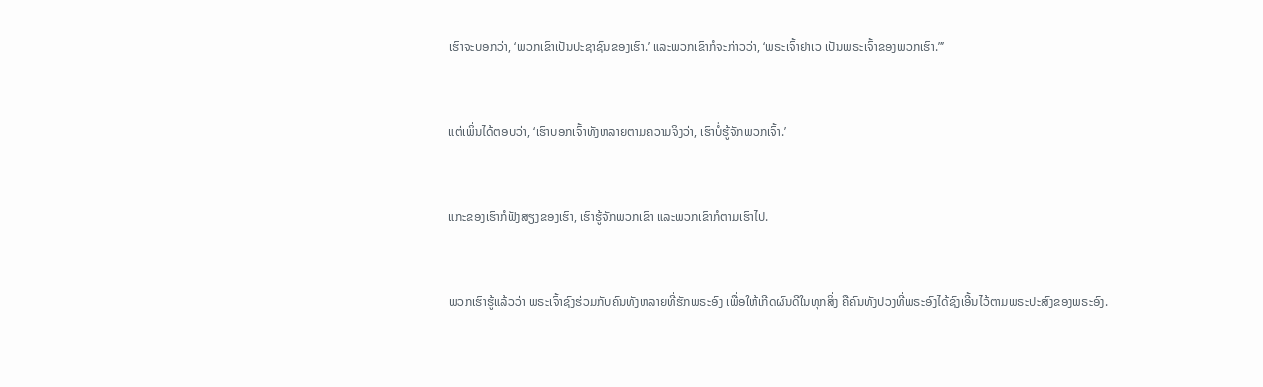ເຮົາຈະບອກວ່າ, ‘ພວກເຂົາເປັນປະຊາຊົນຂອງເຮົາ.’ ແລະພວກເຂົາກໍຈະກ່າວວ່າ, ‘ພຣະເຈົ້າຢາເວ ເປັນພຣະເຈົ້າຂອງພວກເຮົາ.”’


ແຕ່ເພິ່ນໄດ້ຕອບວ່າ, ‘ເຮົາບອກເຈົ້າທັງຫລາຍຕາມຄວາມຈິງວ່າ, ເຮົາບໍ່ຮູ້ຈັກພວກເຈົ້າ.’


ແກະຂອງເຮົາກໍຟັງສຽງຂອງເຮົາ, ເຮົາຮູ້ຈັກພວກເຂົາ ແລະພວກເຂົາກໍຕາມເຮົາໄປ.


ພວກເຮົາຮູ້ແລ້ວວ່າ ພຣະເຈົ້າຊົງຮ່ວມກັບຄົນທັງຫລາຍທີ່ຮັກພຣະອົງ ເພື່ອໃຫ້ເກີດຜົນດີໃນທຸກສິ່ງ ຄືຄົນທັງປວງທີ່ພຣະອົງໄດ້ຊົງເອີ້ນໄວ້ຕາມພຣະປະສົງຂອງພຣະອົງ.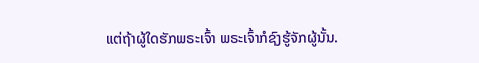ແຕ່ຖ້າຜູ້ໃດຮັກພຣະເຈົ້າ ພຣະເຈົ້າກໍຊົງຮູ້ຈັກຜູ້ນັ້ນ.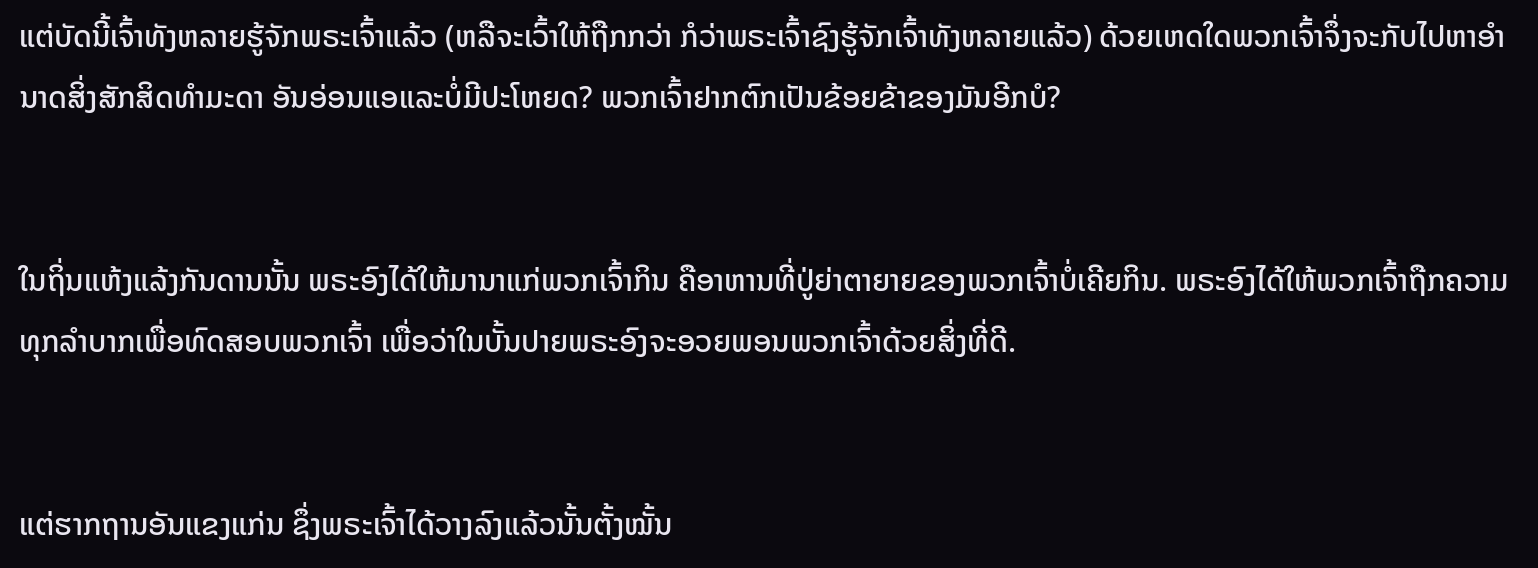ແຕ່ບັດນີ້ເຈົ້າທັງຫລາຍຮູ້ຈັກພຣະເຈົ້າແລ້ວ (ຫລືຈະເວົ້າໃຫ້ຖືກກວ່າ ກໍວ່າພຣະເຈົ້າຊົງຮູ້ຈັກເຈົ້າທັງຫລາຍແລ້ວ) ດ້ວຍເຫດໃດພວກເຈົ້າຈຶ່ງຈະກັບໄປຫາອຳນາດສິ່ງສັກສິດທຳມະດາ ອັນອ່ອນແອແລະບໍ່ມີປະໂຫຍດ? ພວກເຈົ້າຢາກຕົກເປັນຂ້ອຍຂ້າຂອງມັນອີກບໍ?


ໃນຖິ່ນແຫ້ງແລ້ງກັນດານນັ້ນ ພຣະອົງໄດ້ໃຫ້ມານາແກ່ພວກເຈົ້າກິນ ຄືອາຫານທີ່ປູ່ຍ່າຕາຍາຍຂອງພວກເຈົ້າບໍ່ເຄີຍກິນ. ພຣະອົງໄດ້ໃຫ້ພວກເຈົ້າຖືກຄວາມທຸກລຳບາກເພື່ອທົດສອບພວກເຈົ້າ ເພື່ອວ່າໃນບັ້ນປາຍພຣະອົງຈະອວຍພອນພວກເຈົ້າດ້ວຍສິ່ງທີ່ດີ.


ແຕ່ຮາກຖານອັນແຂງແກ່ນ ຊຶ່ງພຣະເຈົ້າໄດ້ວາງລົງແລ້ວນັ້ນຕັ້ງໝັ້ນ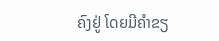ຄົງຢູ່ ໂດຍມີຄຳຂຽ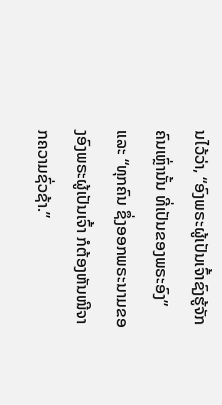ນໄວ້ວ່າ, “ອົງພຣະຜູ້ເປັນເຈົ້າຊົງຮູ້ຈັກຄົນເຫຼົ່ານັ້ນ ທີ່ເປັນຂອງພຣະອົງ” ແລະ “ທຸກຄົນ ຊຶ່ງອອກພຣະນາມຂອງອົງພຣະຜູ້ເປັນເຈົ້າ ກໍຕ້ອງຫັນໜີຈາກຄວາມຊົ່ວຊ້າ.”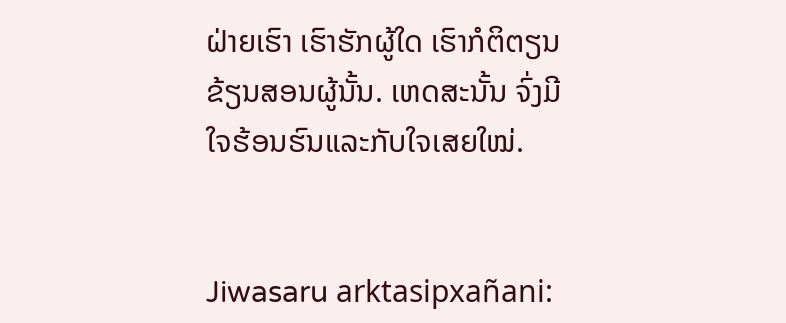ຝ່າຍເຮົາ ເຮົາຮັກຜູ້ໃດ ເຮົາກໍຕິຕຽນຂ້ຽນສອນຜູ້ນັ້ນ. ເຫດສະນັ້ນ ຈົ່ງມີໃຈຮ້ອນຮົນແລະກັບໃຈເສຍໃໝ່.


Jiwasaru arktasipxañani: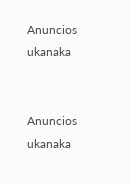Anuncios ukanaka


Anuncios ukanaka